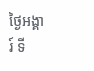ថ្ងៃអង្គារ៍ ទី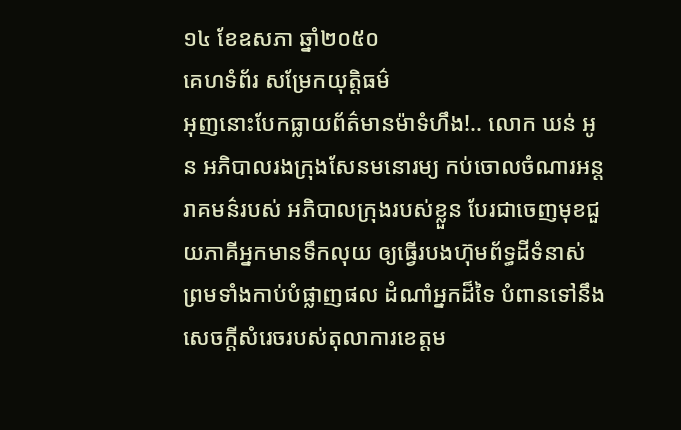១៤ ខែឧសភា ឆ្នាំ២០៥០
គេហទំព័រ សម្រែកយុត្តិធម៌
អុញនោះបែកធ្លាយព័ត៌មានម៉ាទំហឹង!.. លោក ឃន់ អូន អភិបាលរងក្រុងសែនមនោរម្យ កប់ចោលចំណារអន្តរាគមន៌របស់ អភិបាលក្រុងរបស់ខ្លួន បែរជាចេញមុខជួយភាគីអ្នកមានទឹកលុយ ឲ្យធ្វើរបងហ៊ុមព័ទ្ធដីទំនាស់ ព្រមទាំងកាប់បំផ្លាញផល ដំណាំអ្នកដ៏ទៃ បំពានទៅនឹងសេចក្តីសំរេចរបស់តុលាការខេត្តម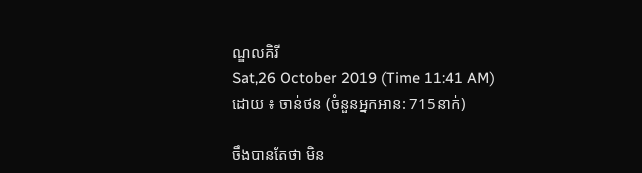ណ្ឌលគិរី
Sat,26 October 2019 (Time 11:41 AM)
ដោយ ៖ ចាន់ថន (ចំនួនអ្នកអាន: 715នាក់)

ចឹងបានតែថា មិន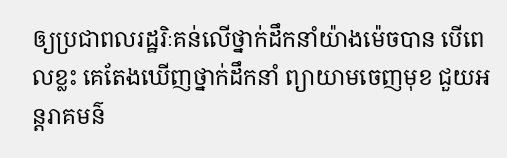ឲ្យប្រជាពលរដ្ឋរិៈគន់លើថ្នាក់ដឹកនាំយ៉ាងម៉េចបាន បើពេលខ្លះ គេតែងឃើញថ្នាក់ដឹកនាំ ព្យាយាមចេញមុខ ជួយអន្តរាគមន៌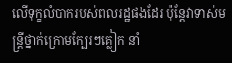លើទុក្ខលំបាករបស់ពលរដ្ឋផងដែរ ប៉ុន្តែវាទាស់មន្ត្រីថ្នាក់ក្រោមក្បែរៗគ្លៀក នាំ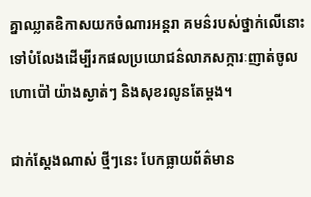គ្នាឈ្លាតឧិកាសយកចំណារអន្តរា គមន៌របស់ថ្នាក់លើនោះ ទៅបំលែងដើម្បីរកផលប្រយោជន៌លាភសក្ការៈញាត់ចូលហោប៉ៅ យ៉ាងស្ងាត់ៗ និងសុខរលូនតែម្តង។

ជាក់ស្តែងណាស់ ថ្មីៗនេះ បែកធ្លាយព័ត៌មាន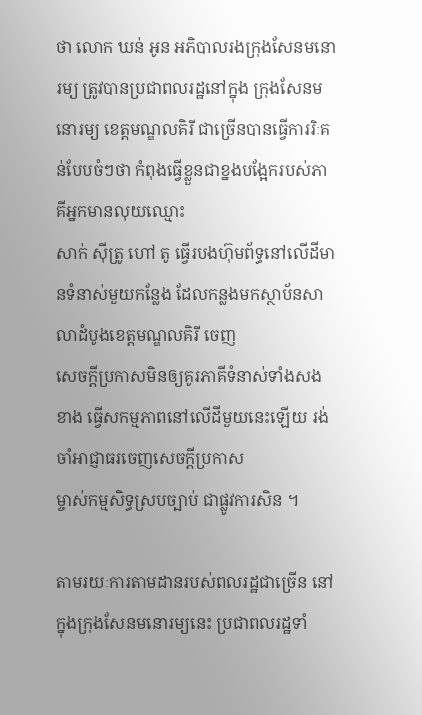ថា លោក ឃន់ អូន អភិបាលរងក្រុងសែនមនោរម្យ ត្រូវបានប្រជាពលរដ្ឋនៅក្នុង ក្រុងសែនមនោរម្យ ខេត្តមណ្ឌលគិរី ជាច្រើនបានធ្វើការរិៈគន់បែបចំៗថា កំពុងធ្វើខ្លួនជាខ្នងបង្អែករបស់ភាគីអ្នកមានលុយឈ្មោះ
សាក់ ស៊ីត្រូ ហៅ តូ ធ្វើរបងហ៊ុមព័ទ្ធនៅលើដីមានទំនាស់មួយកន្លែង ដែលកន្លងមកស្ថាប័នសាលាដំបូងខេត្តមណ្ឌលគិរី ចេញ
សេចក្តីប្រកាសមិនឲ្យគូរភាគីទំនាស់ទាំងសងខាង ធ្វើសកម្មភាពនៅលើដីមួយនេះឡើយ រង់ចាំអាជ្ញាធរចេញសេចក្តីប្រកាស
ម្ចាស់កម្មសិទ្ធស្របច្បាប់ ជាផ្លូវការសិន ។

តាមរយៈការតាមដានរបស់ពលរដ្ឋជាច្រើន នៅក្នុងក្រុងសែនមនោរម្យនេះ ប្រជាពលរដ្ឋទាំ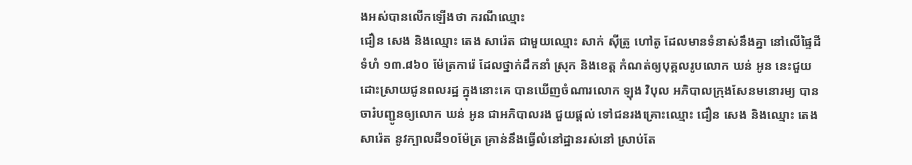ងអស់បានលើកឡើងថា ករណីឈ្មោះ
ជឿន សេង និងឈ្មោះ តេង សារ៉េត ជាមួយឈ្មោះ សាក់ ស៊ីត្រូ ហៅតូ ដែលមានទំនាស់នឹងគ្នា នៅលើផ្ទៃដីទំហំ ១៣.៨៦០ ម៉ែត្រការ៉េ ដែលថ្នាក់ដឹកនាំ ស្រុក និងខេត្ត កំណត់ឲ្យបុគ្គលរូបលោក ឃន់ អូន នេះជួយដោះស្រាយជូនពលរដ្ឋ ក្នុងនោះគេ បានឃើញចំណារលោក ឡុង វិបុល អភិបាលក្រុងសែនមនោរម្យ បានចារ៎បញ្ជូនឲ្យលោក ឃន់ អូន ជាអភិបាលរង ជួយផ្តល់ ទៅជនរងគ្រោះឈ្មោះ ជឿន សេង និងឈ្មោះ តេង សារ៉េត នូវក្បាលដី១០ម៉ែត្រ គ្រាន់នឹងធ្វើលំនៅដ្ឋានរស់នៅ ស្រាប់តែ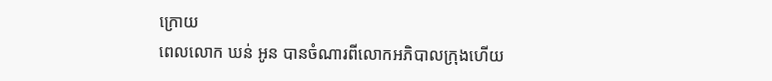ក្រោយ
ពេលលោក ឃន់ អូន បានចំណារពីលោកអភិបាលក្រុងហើយ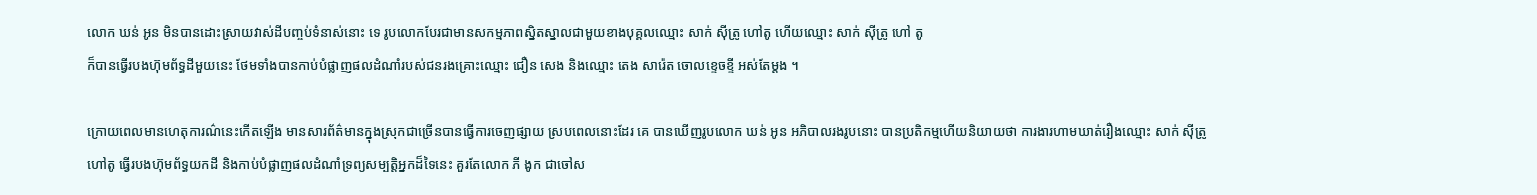លោក ឃន់ អូន មិនបានដោះស្រាយវាស់ដីបញ្ចប់ទំនាស់នោះ ទេ រូបលោកបែរជាមានសកម្មភាពស្និតស្នាលជាមួយខាងបុគ្គលឈ្មោះ សាក់ ស៊ីត្រូ ហៅតូ ហើយឈ្មោះ សាក់ ស៊ីត្រូ ហៅ តូ
ក៏បានធ្វើរបងហ៊ុមព័ទ្ធដីមួយនេះ ថែមទាំងបានកាប់បំផ្លាញផលដំណាំរបស់ជនរងគ្រោះឈ្មោះ ជឿន សេង និងឈ្មោះ តេង សារ៉េត ចោលខ្ទេចខ្ទី អស់តែម្តង ។

ក្រោយពេលមានហេតុការណ៌នេះកើតឡើង មានសារព័ត៌មានក្នុងស្រុកជាច្រើនបានធ្វើការចេញផ្សាយ ស្របពេលនោះដែរ គេ បានឃើញរូបលោក ឃន់ អូន អភិបាលរងរូបនោះ បានប្រតិកម្មហើយនិយាយថា ការងារហាមឃាត់រឿងឈ្មោះ សាក់ ស៊ីត្រូ ហៅតូ ធ្វើរបងហ៊ុមព័ទ្ធយកដី និងកាប់បំផ្លាញផលដំណាំទ្រព្យសម្បត្តិអ្នកដ៏ទៃនេះ គួរតែលោក ភី ងូក ជាចៅស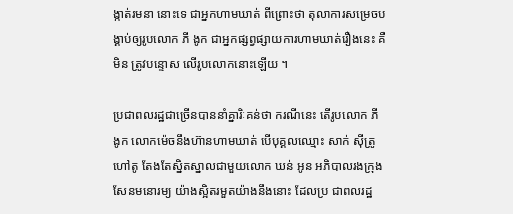ង្កាត់រមនា នោះទេ ជាអ្នកហាមឃាត់ ពីព្រោះថា តុលាការសម្រេចបង្គាប់ឲ្យរូបលោក ភី ងូក ជាអ្នកផ្សព្វផ្សាយការហាមឃាត់រឿងនេះ គឺមិន ត្រូវបន្ទោស លើរូបលោកនោះឡើយ ។

ប្រជាពលរដ្ឋជាច្រើនបាននាំគ្នារិៈគន់ថា ករណីនេះ តើរូបលោក ភី ងូក លោកម៉េចនឹងហ៊ានហាមឃាត់ បើបុគ្គលឈ្មោះ សាក់ ស៊ីត្រូ ហៅតូ តែងតែស្និតស្នាលជាមួយលោក ឃន់ អូន អភិបាលរងក្រុងសែនមនោរម្យ យ៉ាងស្អិតរមួតយ៉ាងនឹងនោះ ដែលប្រ ជាពលរដ្ឋ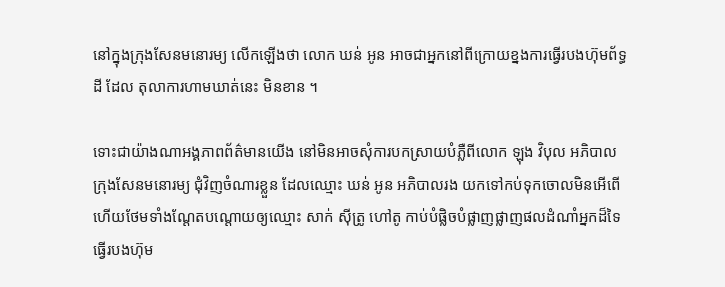នៅក្នុងក្រុងសែនមនោរម្យ លើកឡើងថា លោក ឃន់ អូន អាចជាអ្នកនៅពីក្រោយខ្នងការធ្វើរបងហ៊ុមព័ទ្ធដី ដែល តុលាការហាមឃាត់នេះ មិនខាន ។

ទោះជាយ៉ាងណាអង្គភាពព័ត៌មានយើង នៅមិនអាចសុំការបកស្រាយបំភ្លឺពីលោក ឡុង វិបុល អភិបាលក្រុងសែនមនោរម្យ ជុំវិញចំណារខ្លួន ដែលឈ្មោះ ឃន់ អូន អភិបាលរង យកទៅកប់ទុកចោលមិនអើពើ ហើយថែមទាំងណ្តែតបណ្តោយឲ្យឈ្មោះ សាក់ ស៊ីត្រូ ហៅតូ កាប់បំផ្លិចបំផ្លាញផ្លាញផលដំណាំអ្នកដ៏ទៃ ធ្វើរបងហ៊ុម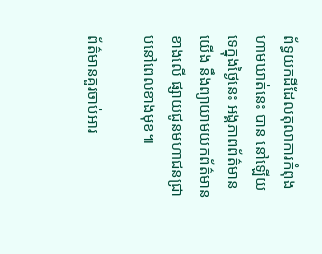ព័ទ្ធយកដីដែលតុលាការកំពុងហាមឃាត់នេះ បាន នៅឡើយទេក្នុងថ្ងៃនេះ អង្គភាពព័ត៌មានយើង នឹងព្យាយាមយកព័ត៌មានខាងលើ ផ្សាយជូនមហាជនជ្រាបនៅពេលខាងមុខ៕

ព័ត៌មានគួរចាប់អារ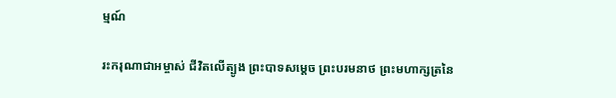ម្មណ៍

រះករុណាជាអម្ចាស់ ជីវិតលើត្បូង ព្រះបាទសម្តេច ព្រះបរមនាថ ព្រះមហាក្សត្រនៃ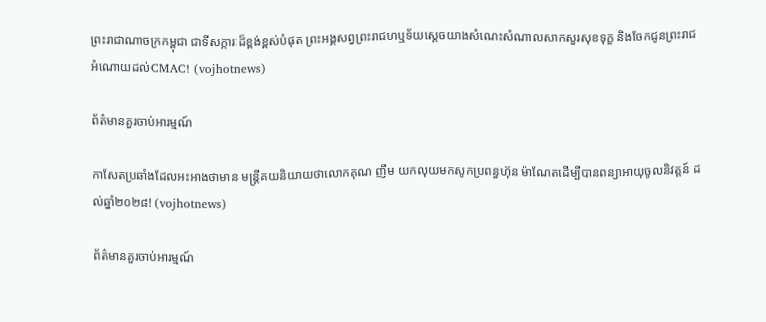ព្រះរាជាណាចក្រកម្ពុជា ជាទីសក្ការៈដ៏ខ្ពង់ខ្ពស់បំផុត ព្រះអង្គសព្វព្រះរាជហឬទ័យសេ្តចយាងសំណេះសំណាលសាកសួរសុខទុក្ខ និងចែកជូនព្រះរាជអំណោយដល់CMAC! (vojhotnews)

ព័ត៌មានគួរចាប់អារម្មណ៍

កាសែតប្រឆាំងដែលអះអាងថាមាន មន្ត្រីគយនិយាយថាលោកគុណ ញឹម យកលុយមកសូកប្រពន្ធហ៊ុន ម៉ាណែតដើម្បីបានពន្យាអាយុចូលនិវត្តន៍ ដល់ឆ្នាំ២០២៨! (vojhotnews)

ព័ត៌មានគួរចាប់អារម្មណ៍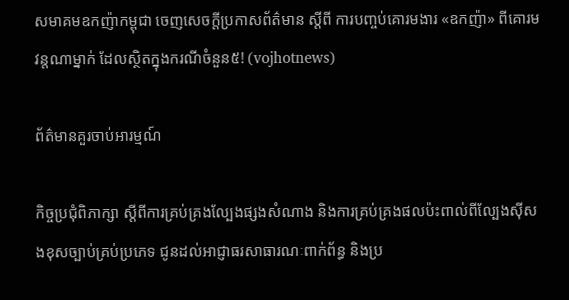សមាគមឧកញ៉ាកម្ពុជា ចេញសេចក្តីប្រកាសព័ត៌មាន ស្តីពី ការបញ្ចប់គោរមងារ «ឧកញ៉ា» ពីគោរមវន្តណាម្នាក់ ដែលស្ថិតក្នុងករណីចំនួន៥! (vojhotnews)

ព័ត៌មានគួរចាប់អារម្មណ៍

កិច្ចប្រជុំពិភាក្សា ស្តីពីការគ្រប់គ្រងល្បែងផ្សងសំណាង និងការគ្រប់គ្រងផលប៉ះពាល់ពីល្បែងស៊ីសងខុសច្បាប់គ្រប់ប្រភេទ ជូនដល់អាជ្ញាធរសាធារណៈពាក់ព័ន្ធ និងប្រ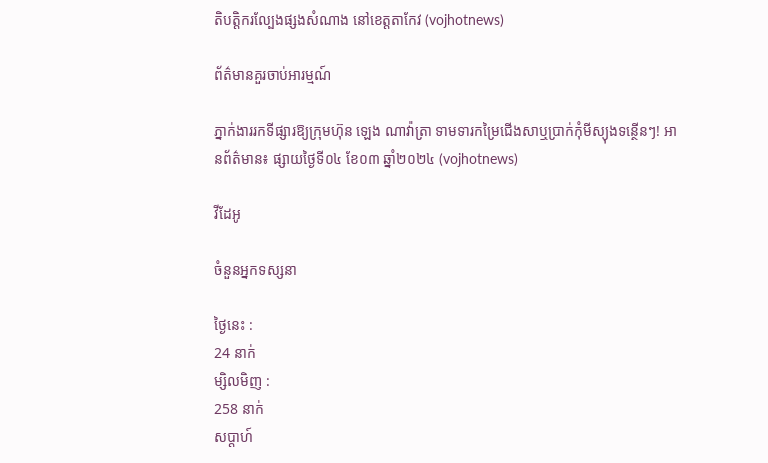តិបត្តិករល្បែងផ្សងសំណាង នៅខេត្តតាកែវ (vojhotnews)

ព័ត៌មានគួរចាប់អារម្មណ៍

ភ្នាក់ងាររកទីផ្សារឱ្យក្រុមហ៊ុន ឡេង ណាវ៉ាត្រា ទាមទារកម្រៃជើងសាឬប្រាក់កុំមីស្យុងទន្ថើនៗ! អានព័ត៌មាន៖ ផ្សាយថ្ងៃទី០៤ ខែ០៣ ឆ្នាំ២០២៤ (vojhotnews)

វីដែអូ

ចំនួនអ្នកទស្សនា

ថ្ងៃនេះ :
24 នាក់
ម្សិលមិញ :
258 នាក់
សប្តាហ៍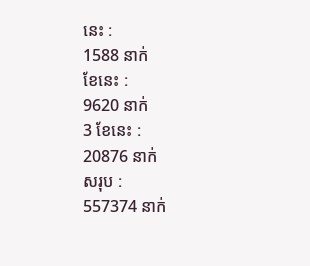នេះ :
1588 នាក់
ខែនេះ :
9620 នាក់
3 ខែនេះ :
20876 នាក់
សរុប :
557374 នាក់